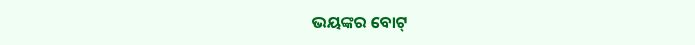ଭୟଙ୍କର ବୋଟ୍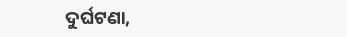ଦୁର୍ଘଟଣା,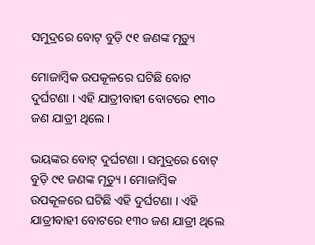ସମୁଦ୍ରରେ ବୋଟ୍ ବୁଡ଼ି ୯୧ ଜଣଙ୍କ ମୃତ୍ୟୁ

ମୋଜାମ୍ବିକ ଉପକୂଳରେ ଘଟିଛି ବୋଟ ଦୁର୍ଘଟଣା । ଏହି ଯାତ୍ରୀବାହୀ ବୋଟରେ ୧୩୦ ଜଣ ଯାତ୍ରୀ ଥିଲେ ।

ଭୟଙ୍କର ବୋଟ୍ ଦୁର୍ଘଟଣା । ସମୁଦ୍ରରେ ବୋଟ୍ ବୁଡ଼ି ୯୧ ଜଣଙ୍କ ମୃତ୍ୟୁ । ମୋଜାମ୍ବିକ ଉପକୂଳରେ ଘଟିଛି ଏହି ଦୁର୍ଘଟଣା । ଏହି ଯାତ୍ରୀବାହୀ ବୋଟରେ ୧୩୦ ଜଣ ଯାତ୍ରୀ ଥିଲେ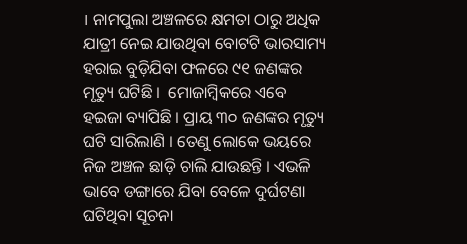। ନାମପୁଲା ଅଞ୍ଚଳରେ କ୍ଷମତା ଠାରୁ ଅଧିକ ଯାତ୍ରୀ ନେଇ ଯାଉଥିବା ବୋଟଟି ଭାରସାମ୍ୟ ହରାଇ ବୁଡ଼ିଯିବା ଫଳରେ ୯୧ ଜଣଙ୍କର ମୃତ୍ୟୁ ଘଟିଛି ।  ମୋଜାମ୍ବିକରେ ଏବେ ହଇଜା ବ୍ୟାପିଛି । ପ୍ରାୟ ୩୦ ଜଣଙ୍କର ମୃତ୍ୟୁ ଘଟି ସାରିଲାଣି । ତେଣୁ ଲୋକେ ଭୟରେ ନିଜ ଅଞ୍ଚଳ ଛାଡ଼ି ଚାଲି ଯାଉଛନ୍ତି । ଏଭଳି ଭାବେ ଡଙ୍ଗାରେ ଯିବା ବେଳେ ଦୁର୍ଘଟଣା ଘଟିଥିବା ସୂଚନା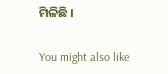ମିଳିଛି ।

You might also like